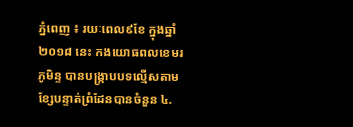ភ្នំពេញ ៖ រយៈពេល៩ខែ ក្នុងឆ្នាំ២០១៨ នេះ កងយោធពលខេមរភូមិន្ទ បានបង្ក្រាបបទល្មើសតាមខ្សែបន្ទាត់ព្រំដែនបានចំនួន ៤.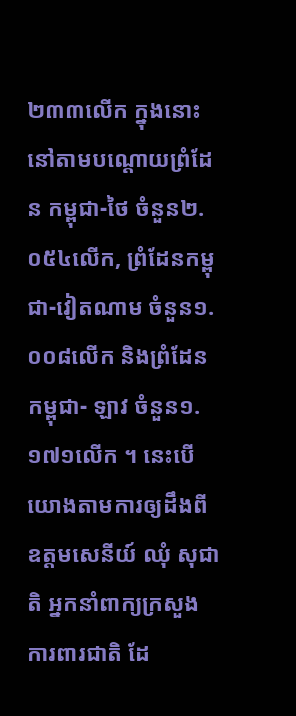២៣៣លើក ក្នុងនោះនៅតាមបណ្តោយព្រំដែន កម្ពុជា-ថៃ ចំនួន២.០៥៤លើក, ព្រំដែនកម្ពុជា-វៀតណាម ចំនួន១.០០៨លើក និងព្រំដែនកម្ពុជា- ឡាវ ចំនួន១.១៧១លើក ។ នេះបើយោងតាមការឲ្យដឹងពីឧត្តមសេនីយ៍ ឈុំ សុជាតិ អ្នកនាំពាក្យក្រសួង ការពារជាតិ ដែ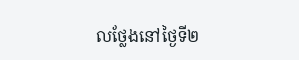លថ្លែងនៅថ្ងៃទី២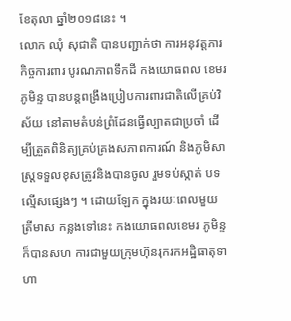ខែតុលា ឆ្នាំ២០១៨នេះ ។
លោក ឈុំ សុជាតិ បានបញ្ជាក់ថា ការអនុវត្តភារកិច្ចការពារ បូរណភាពទឹកដី កងយោធពល ខេមរភូមិន្ទ បានបន្តពង្រឹងប្រៀបការពារជាតិលើគ្រប់វិស័យ នៅតាមតំបន់ព្រំដែនធ្វើល្បាតជាប្រចាំ ដើម្បីត្រួតពិនិត្យគ្រប់គ្រងសភាពការណ៍ និងភូមិសាស្ត្រទទួលខុសត្រូវនិងបានចូល រួមទប់ស្កាត់ បទល្មើសផ្សេងៗ ។ ដោយឡែក ក្នុងរយៈពេលមួយត្រីមាស កន្លងទៅនេះ កងយោធពលខេមរ ភូមិន្ទក៏បានសហ ការជាមួយក្រុមហ៊ុនរុករកអដ្ឋិធាតុទាហា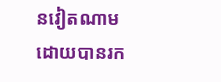នវៀតណាម ដោយបានរក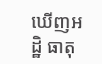ឃើញអដ្ឋិ ធាតុ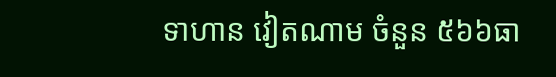ទាហាន វៀតណាម ចំនួន ៥៦៦ធា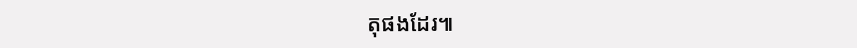តុផងដែរ៕